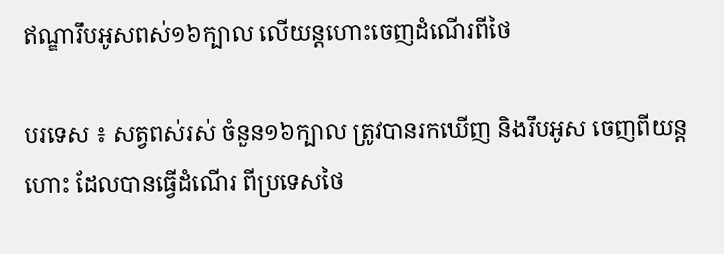ឥណ្ឌារឹបអូសពស់១៦ក្បាល លើយន្តហោះចេញដំណើរពីថៃ

បរទេស ៖ សត្វពស់រស់ ចំនួន១៦ក្បាល ត្រូវបានរកឃើញ និងរឹបអូស ចេញពីយន្តហោះ ដែលបានធ្វើដំណើរ ពីប្រទេសថៃ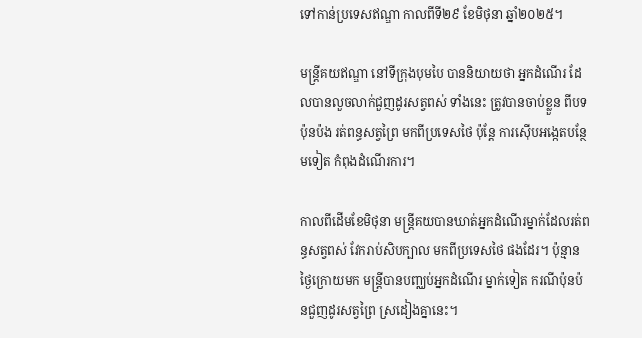ទៅកាន់ប្រទេសឥណ្ឌា កាលពីទី២៩ ខែមិថុនា ឆ្នាំ២០២៥។

មន្ត្រីគយឥណ្ឌា នៅទីក្រុងបុមបៃ បាននិយាយថា អ្នកដំណើរ ដែលបានលួចលាក់ជួញដូរសត្វពស់ ទាំងនេះ ត្រូវបានចាប់ខ្លួន ពីបទប៉ុនប៉ង រត់ពន្ធសត្វព្រៃ មកពីប្រទេសថៃ ប៉ុន្តែ ការស៊ើបអង្កេតបន្ថែមទៀត កំពុងដំណើរការ។

កាលពីដើមខែមិថុនា មន្ត្រីគយបានឃាត់អ្នកដំណើរម្នាក់ដែលរត់ពន្ធសត្វពស់ វែករាប់សិបក្បាល មកពីប្រទេសថៃ ផងដែរ។ ប៉ុន្មានថ្ងៃក្រោយមក មន្ត្រីបានបញ្ឈប់អ្នកដំណើរ ម្នាក់ទៀត ករណីប៉ុនប៉នជួញដូរសត្វព្រៃ ស្រដៀងគ្នានេះ។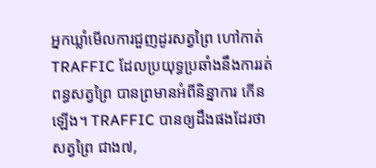អ្នកឃ្លាំមើលការជួញដូរសត្វព្រៃ ហៅកាត់ TRAFFIC ដែលប្រយុទ្ធប្រឆាំងនឹងការរត់ពន្ធសត្វព្រៃ បានព្រមានអំពីនិន្នាការ កើនឡើង។ TRAFFIC បានឲ្យដឹងផងដែរថា សត្វព្រៃ ជាង៧,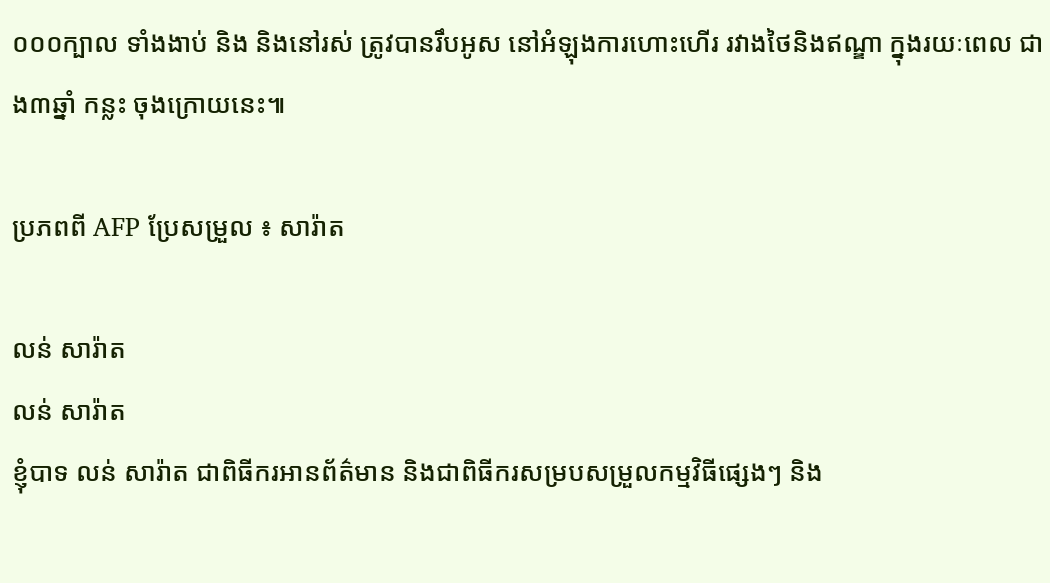០០០ក្បាល ទាំងងាប់ និង និងនៅរស់ ត្រូវបានរឹបអូស នៅអំឡុងការហោះហើរ រវាងថៃនិងឥណ្ឌា ក្នុងរយៈពេល ជាង៣ឆ្នាំ កន្លះ ចុងក្រោយនេះ៕

ប្រភពពី AFP ប្រែសម្រួល ៖ សារ៉ាត

លន់ សារ៉ាត
លន់ សារ៉ាត
ខ្ញុំបាទ លន់ សារ៉ាត ជាពិធីករអានព័ត៌មាន និងជាពិធីករសម្របសម្រួលកម្មវិធីផ្សេងៗ និង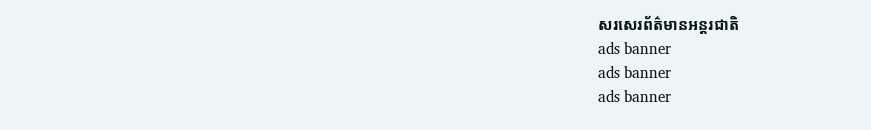សរសេរព័ត៌មានអន្តរជាតិ
ads banner
ads banner
ads banner